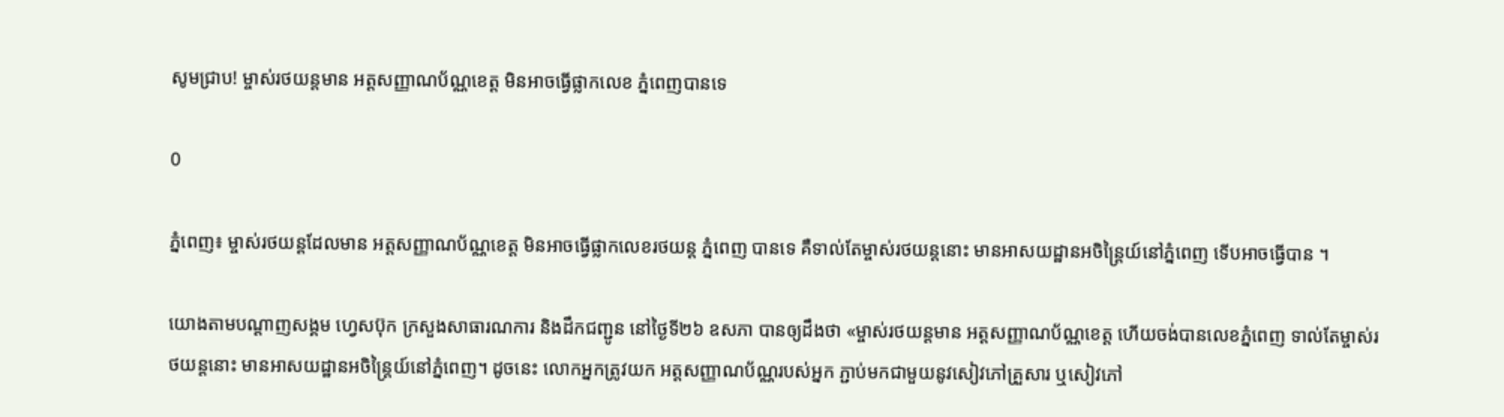សូមជ្រាប! ម្ចាស់រថយន្តមាន អត្តសញ្ញាណប័ណ្ណខេត្ត មិនអាចធ្វើផ្លាកលេខ ភ្នំពេញបានទេ

0

ភ្នំពេញ៖ ម្ចាស់រថយន្តដែលមាន អត្តសញ្ញាណប័ណ្ណខេត្ត មិនអាចធ្វើផ្លាកលេខរថយន្ត ភ្នំពេញ បានទេ គឺទាល់តែម្ចាស់រថយន្តនោះ មានអាសយដ្ឋានអចិន្ត្រៃយ៍នៅភ្នំពេញ ទើបអាចធ្វើបាន ។

យោងតាមបណ្ដាញសង្គម ហ្វេសប៊ុក ក្រសួងសាធារណការ និងដឹកជញ្ជូន នៅថ្ងៃទី២៦ ឧសភា បានឲ្យដឹងថា «ម្ចាស់រថយន្តមាន អត្តសញ្ញាណប័ណ្ណខេត្ត ហើយចង់បានលេខភ្នំពេញ ទាល់តែម្ចាស់រថយន្តនោះ មានអាសយដ្ឋានអចិន្ត្រៃយ៍នៅភ្នំពេញ។ ដូចនេះ លោកអ្នកត្រូវយក អត្តសញ្ញាណប័ណ្ណរបស់អ្នក ភ្ជាប់មកជាមួយនូវសៀវភៅគ្រួសារ ឬសៀវភៅ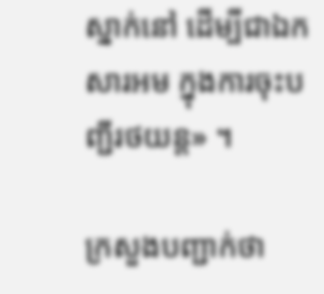ស្នាក់នៅ ដើម្បីជាឯកសារអម ក្នុងការចុះបញ្ជីរថយន្ត» ។

ក្រសួងបញ្ជាក់ថា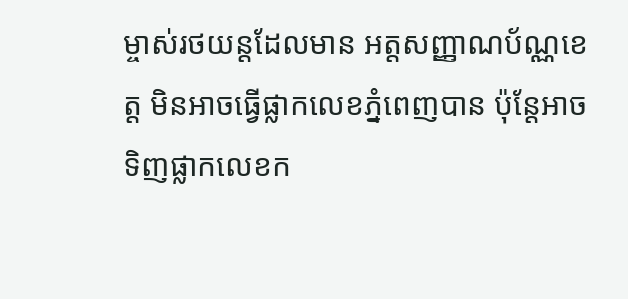ម្ចាស់រថយន្តដែលមាន អត្តសញ្ញាណប័ណ្ណខេត្ត មិនអាចធ្វើផ្លាកលេខភ្នំពេញបាន ប៉ុន្តែអាចទិញផ្លាកលេខក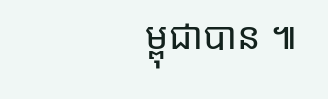ម្ពុជាបាន ៕